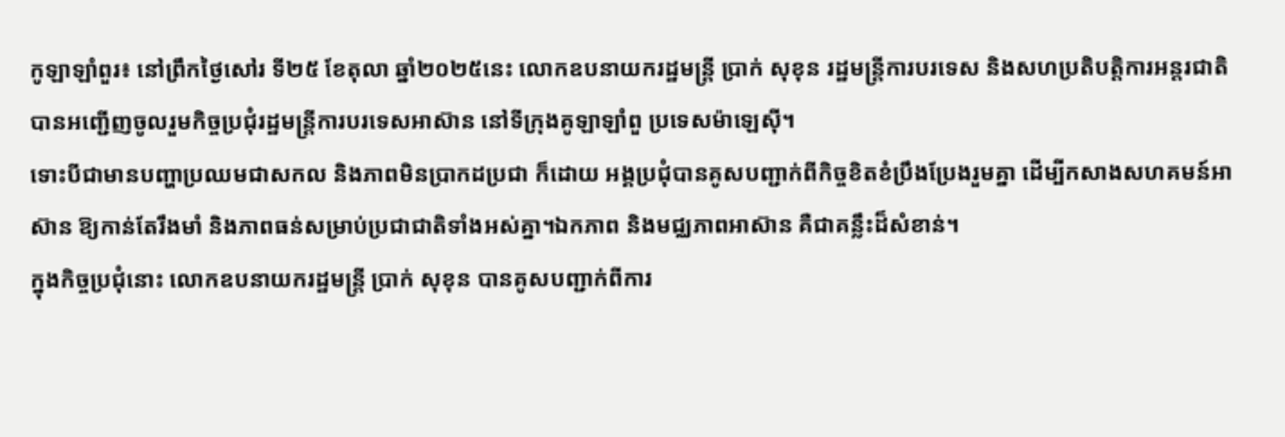កូឡាឡាំពួរ៖ នៅព្រឹកថ្ងៃសៅរ ទី២៥ ខែតុលា ឆ្នាំ២០២៥នេះ លោកឧបនាយករដ្ឋមន្ត្រី ប្រាក់ សុខុន រដ្ឋមន្ត្រីការបរទេស និងសហប្រតិបត្តិការអន្តរជាតិ បានអញ្ជើញចូលរួមកិច្ចប្រជុំរដ្ឋមន្ត្រីការបរទេសអាស៊ាន នៅទីក្រុងគូឡាឡាំពួ ប្រទេសម៉ាឡេស៊ី។
ទោះបីជាមានបញ្ហាប្រឈមជាសកល និងភាពមិនប្រាកដប្រជា ក៏ដោយ អង្គប្រជុំបានគូសបញ្ជាក់ពីកិច្ចខិតខំប្រឹងប្រែងរួមគ្នា ដើម្បីកសាងសហគមន៍អាស៊ាន ឱ្យកាន់តែរឹងមាំ និងភាពធន់សម្រាប់ប្រជាជាតិទាំងអស់គ្នា។ឯកភាព និងមជ្ឈភាពអាស៊ាន គឺជាគន្លឹះដ៏សំខាន់។
ក្នុងកិច្ចប្រជុំនោះ លោកឧបនាយករដ្ឋមន្ត្រី ប្រាក់ សុខុន បានគូសបញ្ជាក់ពីការ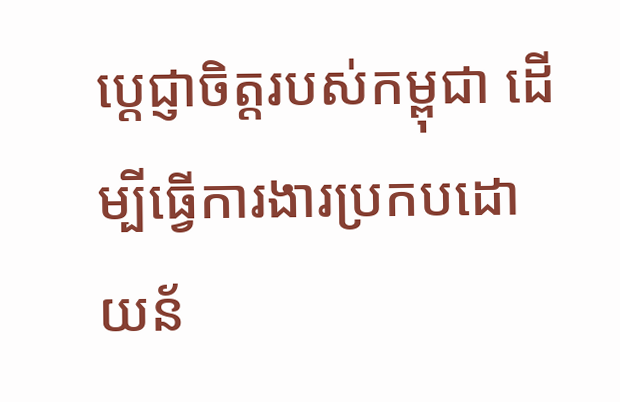ប្តេជ្ញាចិត្តរបស់កម្ពុជា ដើម្បីធ្វើការងារប្រកបដោយន័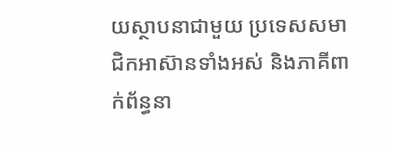យស្ថាបនាជាមួយ ប្រទេសសមាជិកអាស៊ានទាំងអស់ និងភាគីពាក់ព័ន្ធនា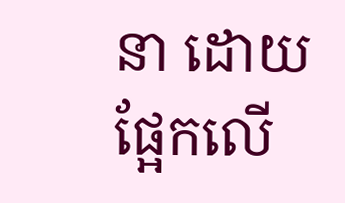នា ដោយផ្អែកលើ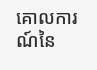គោលការណ៍នៃ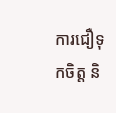ការជឿទុកចិត្ត និ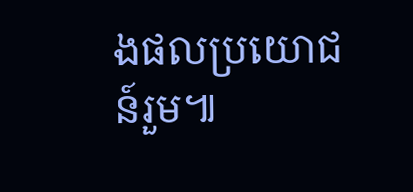ងផលប្រយោជន៍រួម៕